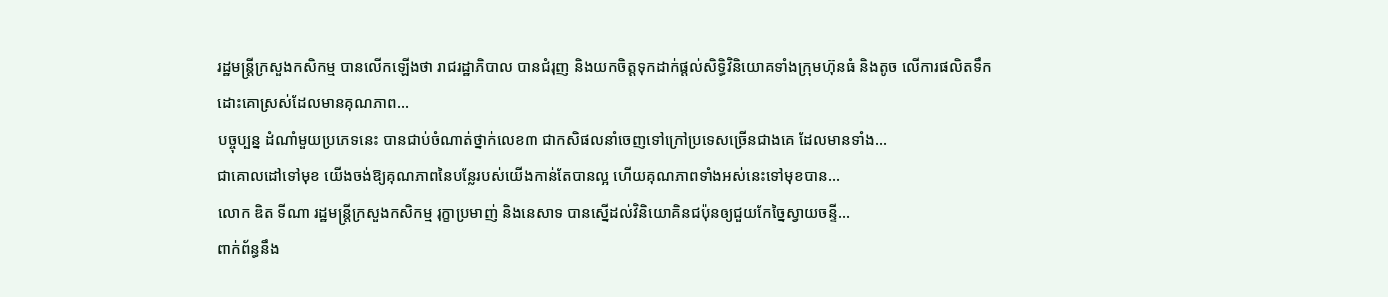រដ្ឋមន្ត្រីក្រសួងកសិកម្ម បានលើកឡើងថា រាជរដ្ឋាភិបាល បានជំរុញ និងយកចិត្តទុកដាក់ផ្តល់សិទ្ធិវិនិយោគទាំងក្រុមហ៊ុនធំ និងតូច លើការផលិតទឹកដោះគោស្រស់ដែលមានគុណភាព...
បច្ចុប្បន្ន ដំណាំមួយប្រភេទនេះ បានជាប់ចំណាត់ថ្នាក់លេខ៣ ជាកសិផលនាំចេញទៅក្រៅប្រទេសច្រើនជាងគេ ដែលមានទាំង...
ជាគោលដៅទៅមុខ យើងចង់ឱ្យគុណភាពនៃបន្លែរបស់យើងកាន់តែបានល្អ ហើយគុណភាពទាំងអស់នេះទៅមុខបាន...
លោក ឌិត ទីណា រដ្ឋមន្ត្រីក្រសួងកសិកម្ម រុក្ខាប្រមាញ់ និងនេសាទ បានស្នើដល់វិនិយោគិនជប៉ុនឲ្យជួយកែច្នៃស្វាយចន្ទី...
ពាក់ព័ន្ធនឹង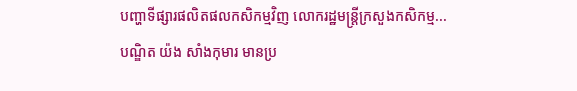បញ្ហាទីផ្សារផលិតផលកសិកម្មវិញ លោករដ្ឋមន្ត្រីក្រសួងកសិកម្ម...
បណ្ឌិត យ៉ង សាំងកុមារ មានប្រ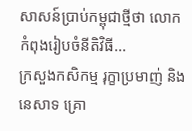សាសន៍ប្រាប់កម្ពុជាថ្មីថា លោក កំពុងរៀបចំនីតិវិធី...
ក្រសួងកសិកម្ម រុក្ខាប្រមាញ់ និងនេសាទ គ្រោ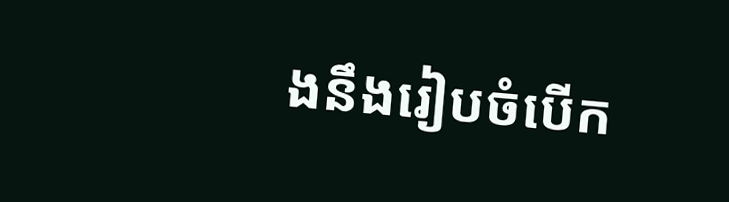ងនឹងរៀបចំបើក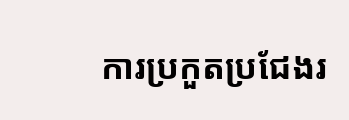ការប្រកួតប្រជែងរ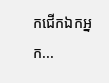កជើកឯកអ្នក...